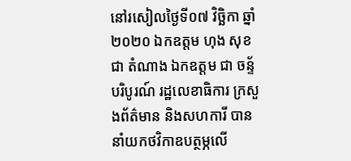នៅរសៀលថ្ងៃទី០៧ វិច្ឆិកា ឆ្នាំ២០២០ ឯកឧត្តម ហុង សុខជា តំណាង ឯកឧត្តម ជា ចន្ទ័បរិបូរណ៍ រដ្ឋលេខាធិការ ក្រសួងព័ត៌មាន និងសហការី បាននាំយកថវិកាឧបត្ថម្ភលើ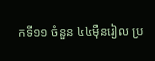កទី១១ ចំនួន ៤៤មុឺនរៀល ប្រ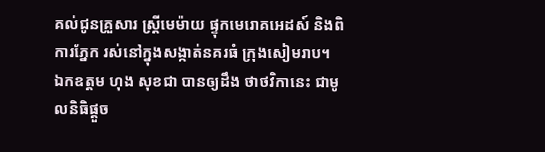គល់ជូនគ្រួសារ ស្រ្តីមេម៉ាយ ផ្ទុកមេរោគអេដស៍ និងពិការភ្នែក រស់នៅក្នុងសង្កាត់នគរធំ ក្រុងសៀមរាប។
ឯកឧត្តម ហុង សុខជា បានឲ្យដឹង ថាថវិកានេះ ជាមូលនិធិផ្ដួច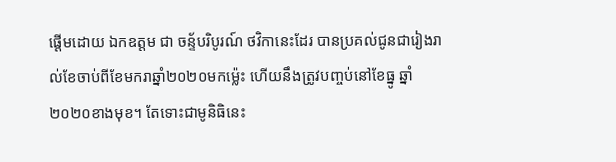ផ្ដើមដោយ ឯកឧត្តម ជា ចន្ទ័បរិបូរណ៍ ថវិកានេះដែរ បានប្រគល់ជូនជារៀងរាល់ខែចាប់ពីខែមករាឆ្នាំ២០២០មកម្ល៉េះ ហើយនឹងត្រូវបញ្ចប់នៅខែធ្នូ ឆ្នាំ២០២០ខាងមុខ។ តែទោះជាមូនិធិនេះ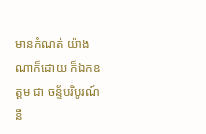មានកំណត់ យ៉ាងណាក៏ដោយ ក៏ឯកឧត្តម ជា ចន្ទ័បរិបូរណ៍ នឹ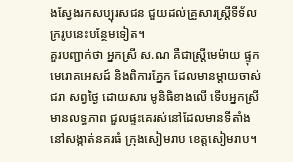ងស្វែងរកសប្បុរសជន ជួយដល់គ្រួសារស្ត្រីទីទ័លក្ររូបនេះបន្ថែមទៀត។
គួរបញ្ជាក់ថា អ្នកស្រី ស.ណ គឺជាស្រ្តីមេម៉ាយ ផ្ទុកមេរោគអេសដ៍ និងពិការភ្នែក ដែលមានម្តាយចាស់ជរា សព្វថ្ងៃ ដោយសារ មូនិធិខាងលើ ទើបអ្នកស្រីមានលទ្ធភាព ជួលផ្ទះគេរស់នៅដែលមានទីតាំងនៅសង្កាត់នគរធំ ក្រុងសៀមរាប ខេត្តសៀមរាប។